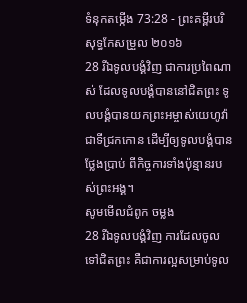ទំនុកតម្កើង 73:28 - ព្រះគម្ពីរបរិសុទ្ធកែសម្រួល ២០១៦
28 រីឯទូលបង្គំវិញ ជាការប្រពៃណាស់ ដែលទូលបង្គំបាននៅជិតព្រះ ទូលបង្គំបានយកព្រះអម្ចាស់យេហូវ៉ា ជាទីជ្រកកោន ដើម្បីឲ្យទូលបង្គំបានថ្លែងប្រាប់ ពីកិច្ចការទាំងប៉ុន្មានរបស់ព្រះអង្គ។
សូមមើលជំពូក ចម្លង
28 រីឯទូលបង្គំវិញ ការដែលចូលទៅជិតព្រះ គឺជាការល្អសម្រាប់ទូល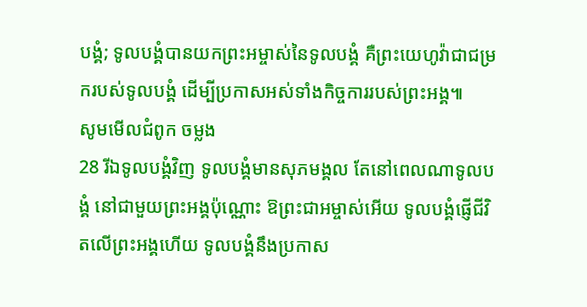បង្គំ; ទូលបង្គំបានយកព្រះអម្ចាស់នៃទូលបង្គំ គឺព្រះយេហូវ៉ាជាជម្រករបស់ទូលបង្គំ ដើម្បីប្រកាសអស់ទាំងកិច្ចការរបស់ព្រះអង្គ៕
សូមមើលជំពូក ចម្លង
28 រីឯទូលបង្គំវិញ ទូលបង្គំមានសុភមង្គល តែនៅពេលណាទូលបង្គំ នៅជាមួយព្រះអង្គប៉ុណ្ណោះ ឱព្រះជាអម្ចាស់អើយ ទូលបង្គំផ្ញើជីវិតលើព្រះអង្គហើយ ទូលបង្គំនឹងប្រកាស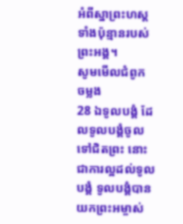អំពីស្នាព្រះហស្ដ ទាំងប៉ុន្មានរបស់ព្រះអង្គ។
សូមមើលជំពូក ចម្លង
28 ឯទូលបង្គំ ដែលទូលបង្គំចូលទៅជិតព្រះ នោះជាការល្អដល់ទូលបង្គំ ទូលបង្គំបានយកព្រះអម្ចាស់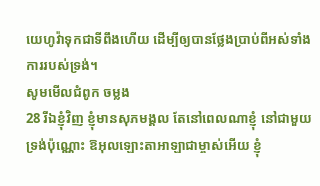យេហូវ៉ាទុកជាទីពឹងហើយ ដើម្បីឲ្យបានថ្លែងប្រាប់ពីអស់ទាំងការរបស់ទ្រង់។
សូមមើលជំពូក ចម្លង
28 រីឯខ្ញុំវិញ ខ្ញុំមានសុភមង្គល តែនៅពេលណាខ្ញុំ នៅជាមួយទ្រង់ប៉ុណ្ណោះ ឱអុលឡោះតាអាឡាជាម្ចាស់អើយ ខ្ញុំ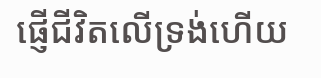ផ្ញើជីវិតលើទ្រង់ហើយ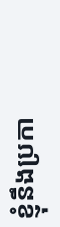ខ្ញុំនឹងប្រកា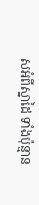សអំពីស្នាដៃ ទាំងប៉ុន្មាន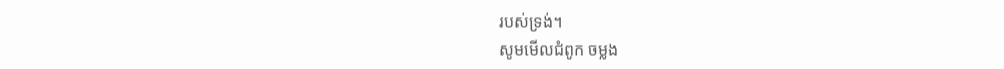របស់ទ្រង់។
សូមមើលជំពូក ចម្លង